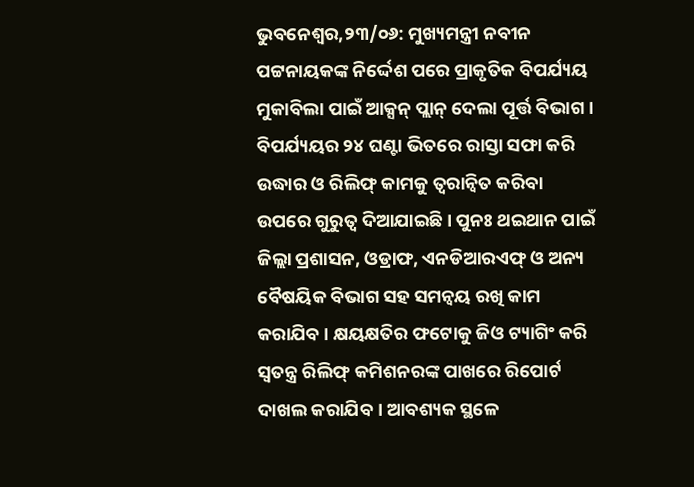ଭୁବନେଶ୍ବର,୨୩/୦୬: ମୁଖ୍ୟମନ୍ତ୍ରୀ ନବୀନ ପଟ୍ଟନାୟକଙ୍କ ନିର୍ଦ୍ଦେଶ ପରେ ପ୍ରାକୃତିକ ବିପର୍ଯ୍ୟୟ ମୁକାବିଲା ପାଇଁ ଆକ୍ସନ୍ ପ୍ଲାନ୍ ଦେଲା ପୂର୍ତ୍ତ ବିଭାଗ । ବିପର୍ଯ୍ୟୟର ୨୪ ଘଣ୍ଟା ଭିତରେ ରାସ୍ତା ସଫା କରି ଉଦ୍ଧାର ଓ ରିଲିଫ୍ କାମକୁ ତ୍ବରାନ୍ବିତ କରିବା ଉପରେ ଗୁରୁତ୍ବ ଦିଆଯାଇଛି। ପୁନଃ ଥଇଥାନ ପାଇଁ ଜିଲ୍ଲା ପ୍ରଶାସନ, ଓଡ୍ରାଫ, ଏନଡିଆରଏଫ୍ ଓ ଅନ୍ୟ ବୈଷୟିକ ବିଭାଗ ସହ ସମନ୍ବୟ ରଖି କାମ କରାଯିବ । କ୍ଷୟକ୍ଷତିର ଫଟୋକୁ ଜିଓ ଟ୍ୟାଗିଂ କରି ସ୍ବତନ୍ତ୍ର ରିଲିଫ୍ କମିଶନରଙ୍କ ପାଖରେ ରିପୋର୍ଟ ଦାଖଲ କରାଯିବ । ଆବଶ୍ୟକ ସ୍ଥଳେ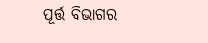ପୂର୍ତ୍ତ ବିଭାଗର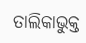ତାଲିକାଭୁକ୍ତ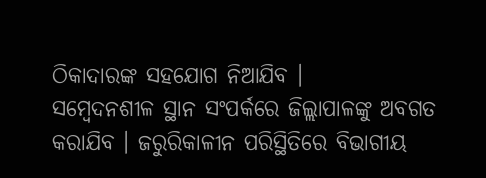ଠିକାଦାରଙ୍କ ସହଯୋଗ ନିଆଯିବ ।
ସମ୍ବେଦନଶୀଳ ସ୍ଥାନ ସଂପର୍କରେ ଜିଲ୍ଲାପାଳଙ୍କୁ ଅବଗତ କରାଯିବ । ଜରୁରିକାଳୀନ ପରିସ୍ଥିତିରେ ବିଭାଗୀୟ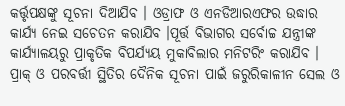କର୍ତ୍ତୃପକ୍ଷଙ୍କୁ ସୂଚନା ଦିଆଯିବ । ଓଡ୍ରାଫ ଓ ଏନଡିଆରଏଫର ଉଦ୍ଧାର କାର୍ଯ୍ୟ ନେଇ ସଚେତନ କରାଯିବ ।ପୂର୍ତ୍ତ ବିଭାଗର ସର୍ବୋଚ୍ଚ ଯନ୍ତ୍ରୀଙ୍କ କାର୍ଯ୍ୟାଳୟରୁ ପ୍ରାକୃତିକ ବିପର୍ଯ୍ୟୟ ମୁକାବିଲାର ମନିଟରିଂ କରାଯିବ । ପ୍ରାକ୍ ଓ ପରବର୍ତ୍ତୀ ସ୍ଥିତିର ଦୈନିକ ସୂଚନା ପାଇଁ ଜରୁରିକାଳୀନ ସେଲ ଓ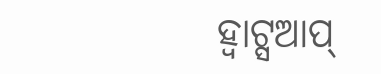ହ୍ବାଟ୍ସଆପ୍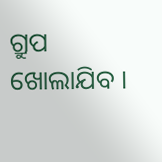ଗ୍ରୁପ ଖୋଲାଯିବ ।